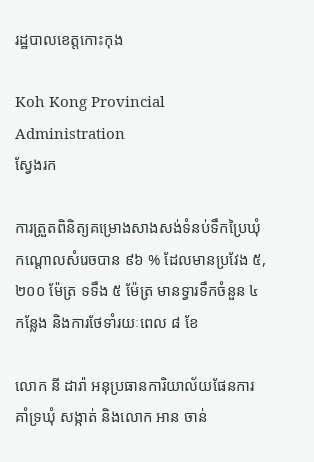រដ្ឋបាលខេត្តកោះកុង

Koh Kong Provincial Administration
ស្វែងរក

ការត្រួតពិនិត្យគម្រោងសាងសង់ទំនប់ទឹកប្រៃឃុំកណ្តោលសំរេចបាន ៩៦ % ដែលមានប្រវែង ៥,២០០ ម៉ែត្រ ទទឹង ៥ ម៉ែត្រ មានទ្វារទឹកចំនួន ៤ កន្លែង និងការថែទាំរយៈពេល ៨ ខែ

លោក នី ដារ៉ា អនុប្រធានការិយាល័យផែនការគាំទ្រឃុំ សង្កាត់ និងលោក អាន ចាន់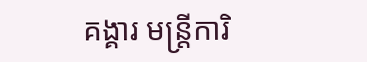គង្គារ មន្រ្តីការិ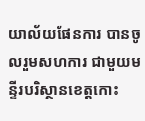យាល័យផែនការ បានចូលរួមសហការ ជាមួយមន្ទីរបរិស្ថានខេត្តកោះ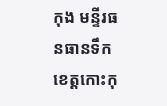កុង មន្ទីរធនធានទឹកខេត្តកោះកុ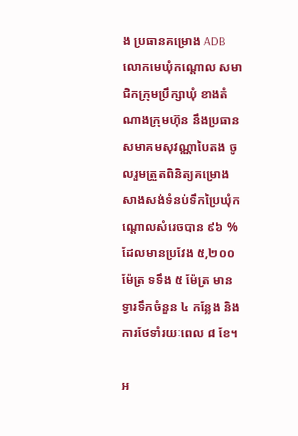ង ប្រធានគម្រោង ADB លោកមេឃុំកណ្ដោល សមាជិកក្រុមប្រឹក្សាឃុំ ខាងតំណាងក្រុមហ៊ុន នឹងប្រធានសមាគមសុវណ្ណាបៃតង ចូលរួមត្រួតពិនិត្យគម្រោងសាងសង់ទំនប់ទឹកប្រៃឃុំកណ្តោលសំរេចបាន ៩៦ % ដែលមានប្រវែង ៥,២០០ ម៉ែត្រ ទទឹង ៥ ម៉ែត្រ មានទ្វារទឹកចំនួន ៤ កន្លែង និងការថែទាំរយៈពេល ៨ ខែ។

អ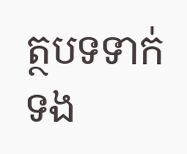ត្ថបទទាក់ទង